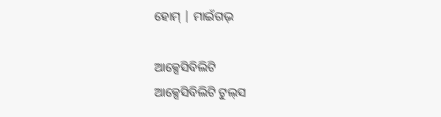ହୋମ୍ | ମାଇଁଗଭ୍

ଆକ୍ସେସିବିଲିଟି
ଆକ୍ସେସିବିଲିଟି ଟୁଲ୍‌ସ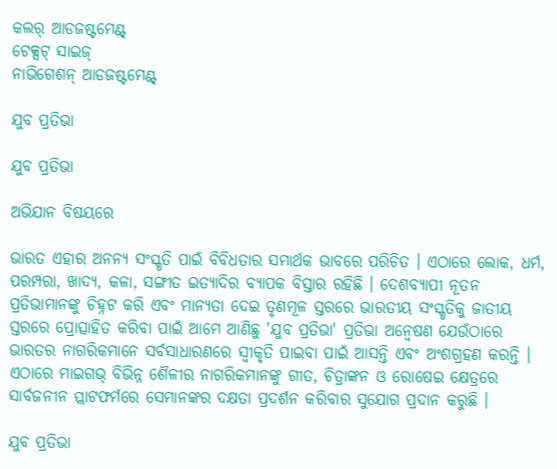କଲର୍ ଆଡଜଷ୍ଟମେଣ୍ଟ୍
ଟେକ୍ସଟ୍ ସାଇଜ୍
ନାଭିଗେଶନ୍ ଆଡଜଷ୍ଟମେଣ୍ଟ୍

ଯୁବ ପ୍ରତିଭା

ଯୁବ ପ୍ରତିଭା

ଅଭିଯାନ ବିଷୟରେ

ଭାରତ ଏହାର ଅନନ୍ୟ ସଂସ୍କୃତି ପାଇଁ ବିବିଧତାର ସମାର୍ଥକ ଭାବରେ ପରିଚିତ । ଏଠାରେ ଲୋକ, ଧର୍ମ, ପରମ୍ପରା, ଖାଦ୍ୟ, କଳା, ସଙ୍ଗୀତ ଇତ୍ୟାଦିର ବ୍ୟାପକ ବିସ୍ତାର ରହିଛି । ଦେଶବ୍ୟାପୀ ନୂତନ ପ୍ରତିଭାମାନଙ୍କୁ ଚିହ୍ନଟ କରି ଏବଂ ମାନ୍ୟତା ଦେଇ ତୃଣମୂଳ ସ୍ତରରେ ଭାରତୀୟ ସଂସ୍କୃତିକୁ ଜାତୀୟ ସ୍ତରରେ ପ୍ରୋତ୍ସାହିତ କରିବା ପାଇଁ ଆମେ ଆଣିଛୁ 'ଯୁବ ପ୍ରତିଭା' ପ୍ରତିଭା ଅନ୍ୱେଷଣ ଯେଉଁଠାରେ ଭାରତର ନାଗରିକମାନେ ସର୍ବସାଧାରଣରେ ସ୍ୱୀକୃତି ପାଇବା ପାଇଁ ଆସନ୍ତି ଏବଂ ଅଂଶଗ୍ରହଣ କରନ୍ତି । ଏଠାରେ ମାଇଗଭ୍ ବିଭିନ୍ନ ଶୈଳୀର ନାଗରିକମାନଙ୍କୁ ଗୀତ, ଚିତ୍ରାଙ୍କନ ଓ ରୋଷେଇ କ୍ଷେତ୍ରରେ ସାର୍ବଜନୀନ ପ୍ଲାଟଫର୍ମରେ ସେମାନଙ୍କର ଦକ୍ଷତା ପ୍ରଦର୍ଶନ କରିବାର ସୁଯୋଗ ପ୍ରଦାନ କରୁଛି ।

ଯୁବ ପ୍ରତିଭା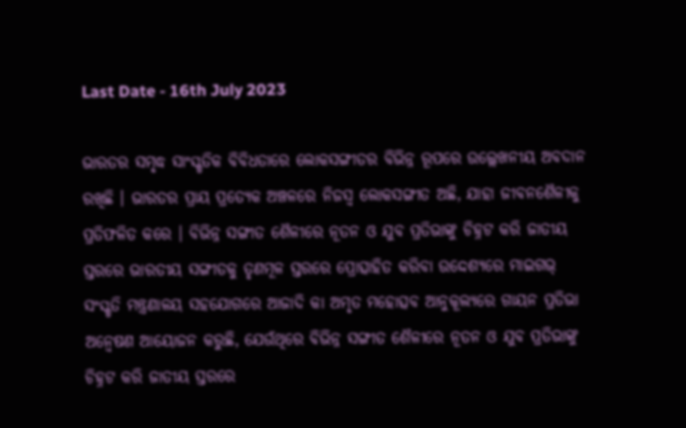Last Date - 16th July 2023

ଭାରତର ସମୃଦ୍ଧ ସାଂସ୍କୃତିକ ବିବିଧତାରେ ଲୋକସଙ୍ଗୀତର ବିଭିନ୍ନ ରୂପରେ ଉଲ୍ଲେଖନୀୟ ଅବଦାନ ରଖିଛି । ଭାରତର ପ୍ରାୟ ପ୍ରତ୍ୟେକ ଅଞ୍ଚଳରେ ନିଜସ୍ୱ ଲୋକସଙ୍ଗୀତ ଅଛି, ଯାହା ଜୀବନଶୈଳୀକୁ ପ୍ରତିଫଳିତ କରେ । ବିଭିନ୍ନ ସଙ୍ଗୀତ ଶୈଳୀରେ ନୂତନ ଓ ଯୁବ ପ୍ରତିଭାଙ୍କୁ ଚିହ୍ନଟ କରି ଜାତୀୟ ସ୍ତରରେ ଭାରତୀୟ ସଙ୍ଗୀତକୁ ତୃଣମୂଳ ସ୍ତରରେ ପ୍ରୋତ୍ସାହିତ କରିବା ଉଦ୍ଦେଶ୍ୟରେ ମାଇଗଭ୍ ସଂସ୍କୃତି ମନ୍ତ୍ରଣାଳୟ ସହଯୋଗରେ ଆଜାଦି କା ଅମୃତ ମହୋତ୍ସବ ଆନୁକୂଲ୍ୟରେ ଗାୟନ ପ୍ରତିଭା ଅନ୍ୱେଷଣ ଆୟୋଜନ କରୁଛି, ଯେଉଁଥିରେ ବିଭିନ୍ନ ସଙ୍ଗୀତ ଶୈଳୀରେ ନୂତନ ଓ ଯୁବ ପ୍ରତିଭାଙ୍କୁ ଚିହ୍ନଟ କରି ଜାତୀୟ ସ୍ତରରେ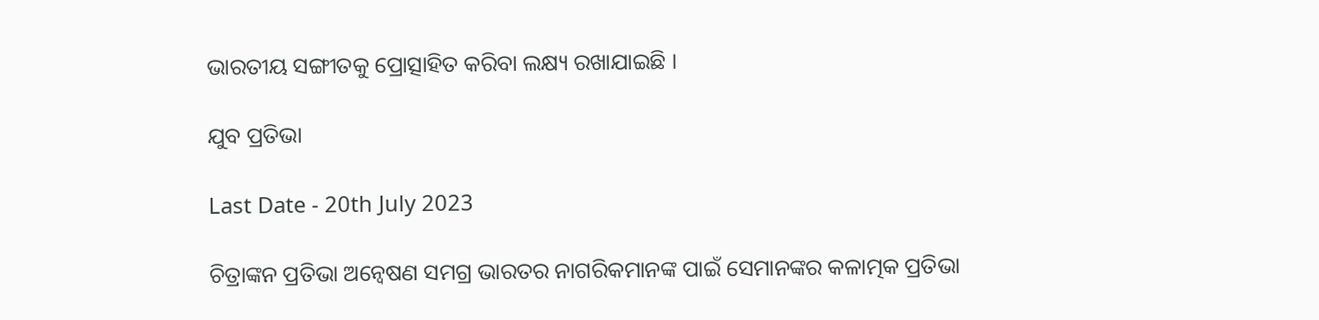ଭାରତୀୟ ସଙ୍ଗୀତକୁ ପ୍ରୋତ୍ସାହିତ କରିବା ଲକ୍ଷ୍ୟ ରଖାଯାଇଛି ।

ଯୁବ ପ୍ରତିଭା

Last Date - 20th July 2023

ଚିତ୍ରାଙ୍କନ ପ୍ରତିଭା ଅନ୍ୱେଷଣ ସମଗ୍ର ଭାରତର ନାଗରିକମାନଙ୍କ ପାଇଁ ସେମାନଙ୍କର କଳାତ୍ମକ ପ୍ରତିଭା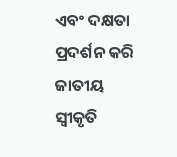ଏବଂ ଦକ୍ଷତା ପ୍ରଦର୍ଶନ କରି ଜାତୀୟ ସ୍ୱୀକୃତି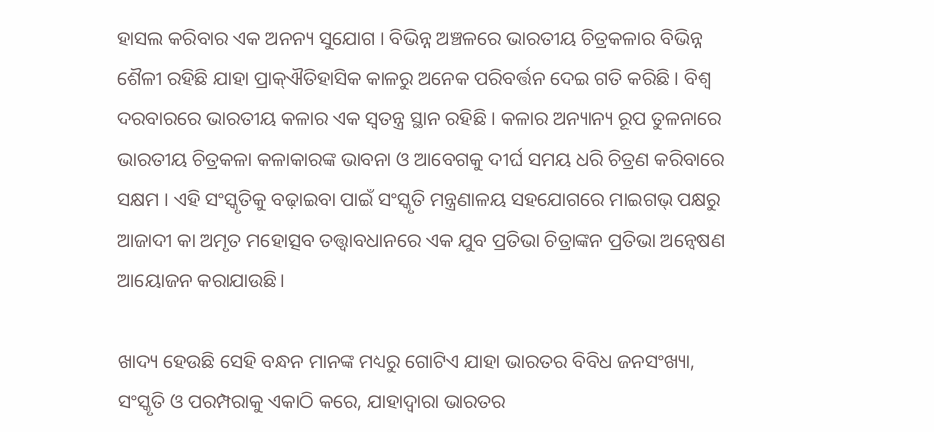ହାସଲ କରିବାର ଏକ ଅନନ୍ୟ ସୁଯୋଗ । ବିଭିନ୍ନ ଅଞ୍ଚଳରେ ଭାରତୀୟ ଚିତ୍ରକଳାର ବିଭିନ୍ନ ଶୈଳୀ ରହିଛି ଯାହା ପ୍ରାକ୍ଐତିହାସିକ କାଳରୁ ଅନେକ ପରିବର୍ତ୍ତନ ଦେଇ ଗତି କରିଛି । ବିଶ୍ୱ ଦରବାରରେ ଭାରତୀୟ କଳାର ଏକ ସ୍ୱତନ୍ତ୍ର ସ୍ଥାନ ରହିଛି । କଳାର ଅନ୍ୟାନ୍ୟ ରୂପ ତୁଳନାରେ ଭାରତୀୟ ଚିତ୍ରକଳା କଳାକାରଙ୍କ ଭାବନା ଓ ଆବେଗକୁ ଦୀର୍ଘ ସମୟ ଧରି ଚିତ୍ରଣ କରିବାରେ ସକ୍ଷମ । ଏହି ସଂସ୍କୃତିକୁ ବଢ଼ାଇବା ପାଇଁ ସଂସ୍କୃତି ମନ୍ତ୍ରଣାଳୟ ସହଯୋଗରେ ମାଇଗଭ୍ ପକ୍ଷରୁ ଆଜାଦୀ କା ଅମୃତ ମହୋତ୍ସବ ତତ୍ତ୍ୱାବଧାନରେ ଏକ ଯୁବ ପ୍ରତିଭା ଚିତ୍ରାଙ୍କନ ପ୍ରତିଭା ଅନ୍ୱେଷଣ ଆୟୋଜନ କରାଯାଉଛି।

ଖାଦ୍ୟ ହେଉଛି ସେହି ବନ୍ଧନ ମାନଙ୍କ ମଧ୍ୟରୁ ଗୋଟିଏ ଯାହା ଭାରତର ବିବିଧ ଜନସଂଖ୍ୟା, ସଂସ୍କୃତି ଓ ପରମ୍ପରାକୁ ଏକାଠି କରେ, ଯାହାଦ୍ୱାରା ଭାରତର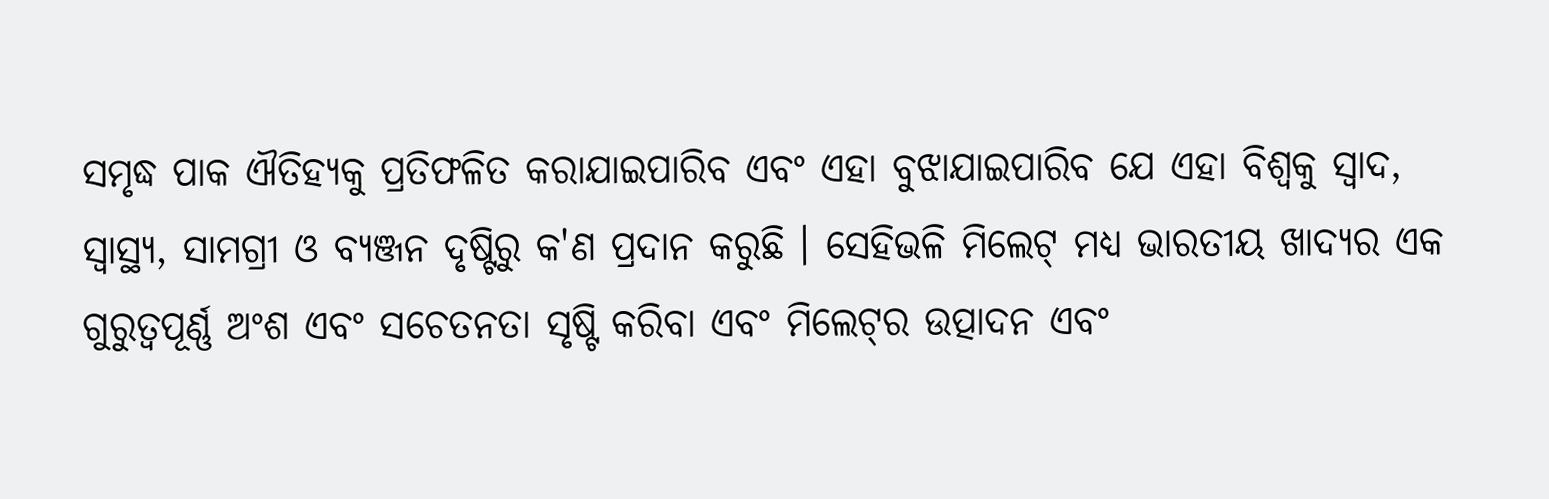ସମୃଦ୍ଧ ପାକ ଐତିହ୍ୟକୁ ପ୍ରତିଫଳିତ କରାଯାଇପାରିବ ଏବଂ ଏହା ବୁଝାଯାଇପାରିବ ଯେ ଏହା ବିଶ୍ୱକୁ ସ୍ୱାଦ, ସ୍ୱାସ୍ଥ୍ୟ, ସାମଗ୍ରୀ ଓ ବ୍ୟଞ୍ଜନ ଦୃଷ୍ଟିରୁ କ'ଣ ପ୍ରଦାନ କରୁଛି । ସେହିଭଳି ମିଲେଟ୍ ମଧ୍ୟ ଭାରତୀୟ ଖାଦ୍ୟର ଏକ ଗୁରୁତ୍ୱପୂର୍ଣ୍ଣ ଅଂଶ ଏବଂ ସଚେତନତା ସୃଷ୍ଟି କରିବା ଏବଂ ମିଲେଟ୍‌ର ଉତ୍ପାଦନ ଏବଂ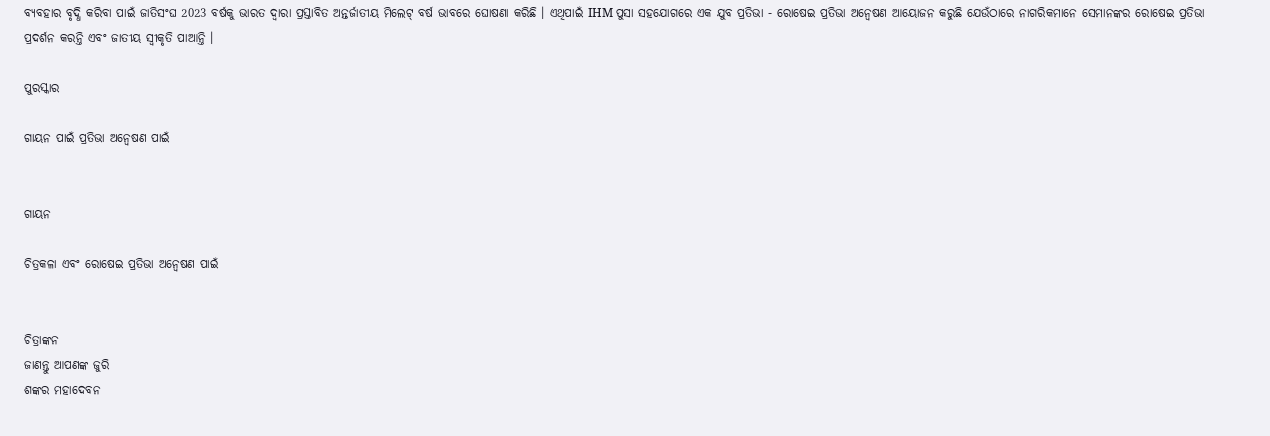ବ୍ୟବହାର ବୃଦ୍ଧି କରିବା ପାଇଁ ଜାତିସଂଘ 2023 ବର୍ଷକୁ ଭାରତ ଦ୍ୱାରା ପ୍ରସ୍ତାବିତ ଅନ୍ତର୍ଜାତୀୟ ମିଲେଟ୍ ବର୍ଷ ଭାବରେ ଘୋଷଣା କରିଛି । ଏଥିପାଇଁ IHM ପୁସା ସହଯୋଗରେ ଏକ ଯୁବ ପ୍ରତିଭା - ରୋଷେଇ ପ୍ରତିଭା ଅନ୍ୱେଷଣ ଆୟୋଜନ କରୁଛି ଯେଉଁଠାରେ ନାଗରିକମାନେ ସେମାନଙ୍କର ରୋଷେଇ ପ୍ରତିଭା ପ୍ରଦର୍ଶନ କରନ୍ତି ଏବଂ ଜାତୀୟ ସ୍ୱୀକୃତି ପାଆନ୍ତି ।

ପୁରସ୍କାର

ଗାୟନ ପାଇଁ ପ୍ରତିଭା ଅନ୍ୱେଷଣ ପାଇଁ


ଗାୟନ

ଚିତ୍ରକଳା ଏବଂ ରୋଷେଇ ପ୍ରତିଭା ଅନ୍ୱେଷଣ ପାଇଁ


ଚିତ୍ରାଙ୍କନ
ଜାଣନ୍ତୁ ଆପଣଙ୍କ ଜୁରି
ଶଙ୍କର ମହାଦେବନ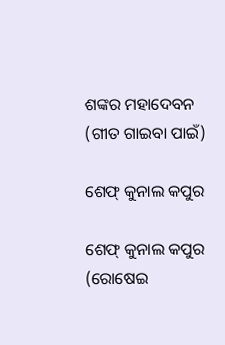ଶଙ୍କର ମହାଦେବନ
(ଗୀତ ଗାଇବା ପାଇଁ)

ଶେଫ୍ କୁନାଲ କପୁର

ଶେଫ୍ କୁନାଲ କପୁର
(ରୋଷେଇ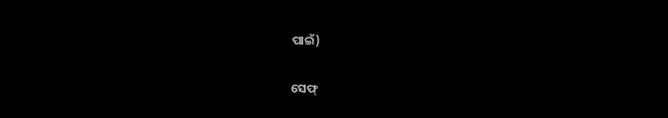ପାଇଁ)

ସେଫ୍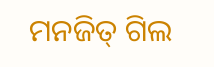ମନଜିତ୍ ଗିଲ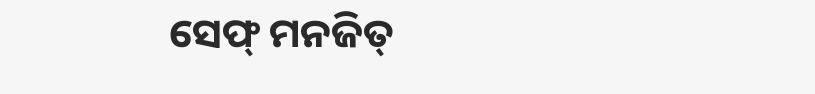ସେଫ୍ ମନଜିତ୍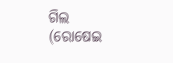ଗିଲ
(ରୋଷେଇ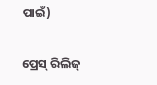ପାଇଁ)

ପ୍ରେସ୍ ରିଲିଜ୍